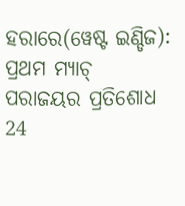ହରାରେ(ୱେଷ୍ଟ ଇଣ୍ଡିଜ): ପ୍ରଥମ ମ୍ୟାଚ୍ ପରାଜୟର ପ୍ରତିଶୋଧ 24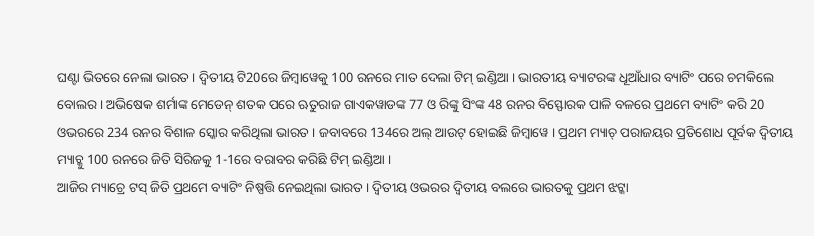ଘଣ୍ଟା ଭିତରେ ନେଲା ଭାରତ । ଦ୍ବିତୀୟ ଟି20ରେ ଜିମ୍ବାୱେକୁ 100 ରନରେ ମାତ ଦେଲା ଟିମ୍ ଇଣ୍ଡିଆ । ଭାରତୀୟ ବ୍ୟାଟରଙ୍କ ଧୂଆଁଧାର ବ୍ୟାଟିଂ ପରେ ଚମକିଲେ ବୋଲର । ଅଭିଷେକ ଶର୍ମାଙ୍କ ମେଡେନ୍ ଶତକ ପରେ ଋତୁରାଜ ଗାଏକୱାଡଙ୍କ 77 ଓ ରିଙ୍କୁ ସିଂଙ୍କ 48 ରନର ବିସ୍ଫୋରକ ପାଳି ବଳରେ ପ୍ରଥମେ ବ୍ୟାଟିଂ କରି 20 ଓଭରରେ 234 ରନର ବିଶାଳ ସ୍କୋର କରିଥିଲା ଭାରତ । ଜବାବରେ 134ରେ ଅଲ୍ ଆଉଟ୍ ହୋଇଛି ଜିମ୍ବାୱେ । ପ୍ରଥମ ମ୍ୟାଚ୍ ପରାଜୟର ପ୍ରତିଶୋଧ ପୂର୍ବକ ଦ୍ବିତୀୟ ମ୍ୟାଚ୍କୁ 100 ରନରେ ଜିତି ସିରିଜକୁ 1-1ରେ ବରାବର କରିଛି ଟିମ୍ ଇଣ୍ଡିଆ ।
ଆଜିର ମ୍ୟାଚ୍ରେ ଟସ୍ ଜିତି ପ୍ରଥମେ ବ୍ୟାଟିଂ ନିଷ୍ପତ୍ତି ନେଇଥିଲା ଭାରତ । ଦ୍ବିତୀୟ ଓଭରର ଦ୍ବିତୀୟ ବଲରେ ଭାରତକୁ ପ୍ରଥମ ଝଟ୍କା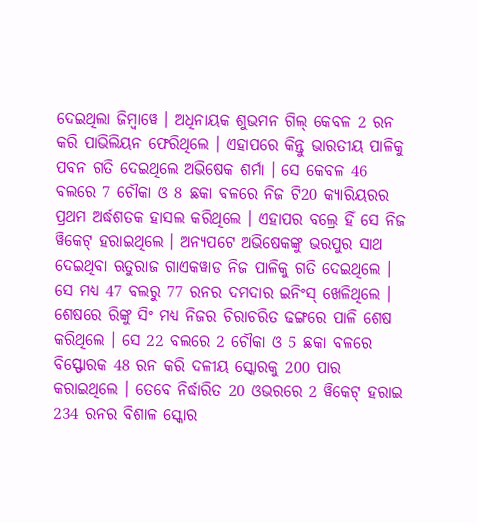ଦେଇଥିଲା ଜିମ୍ବାୱେ । ଅଧିନାୟକ ଶୁଭମନ ଗିଲ୍ କେବଳ 2 ରନ କରି ପାଭିଲିୟନ ଫେରିଥିଲେ । ଏହାପରେ କିନ୍ତୁ ଭାରତୀୟ ପାଳିକୁ ପବନ ଗତି ଦେଇଥିଲେ ଅଭିଷେକ ଶର୍ମା । ସେ କେବଳ 46 ବଲରେ 7 ଚୌକା ଓ 8 ଛକା ବଳରେ ନିଜ ଟି20 କ୍ୟାରିୟରର ପ୍ରଥମ ଅର୍ଦ୍ଧଶତକ ହାସଲ କରିଥିଲେ । ଏହାପର ବଲ୍ରେ ହିଁ ସେ ନିଜ ୱିକେଟ୍ ହରାଇଥିଲେ । ଅନ୍ୟପଟେ ଅଭିଷେକଙ୍କୁ ଭରପୁର ସାଥ ଦେଇଥିବା ଋତୁରାଜ ଗାଏକୱାଡ ନିଜ ପାଳିକୁ ଗତି ଦେଇଥିଲେ । ସେ ମଧ୍ୟ 47 ବଲରୁ 77 ରନର ଦମଦାର ଇନିଂସ୍ ଖେଳିଥିଲେ । ଶେଷରେ ରିଙ୍କୁ ସିଂ ମଧ୍ୟ ନିଜର ଚିରାଚରିତ ଢଙ୍ଗରେ ପାଳି ଶେଷ କରିଥିଲେ । ସେ 22 ବଲରେ 2 ଚୌକା ଓ 5 ଛକା ବଳରେ ବିସ୍ଫୋରକ 48 ରନ କରି ଦଳୀୟ ସ୍କୋରକୁ 200 ପାର କରାଇଥିଲେ । ତେବେ ନିର୍ଦ୍ଧାରିତ 20 ଓଭରରେ 2 ୱିକେଟ୍ ହରାଇ 234 ରନର ବିଶାଳ ସ୍କୋର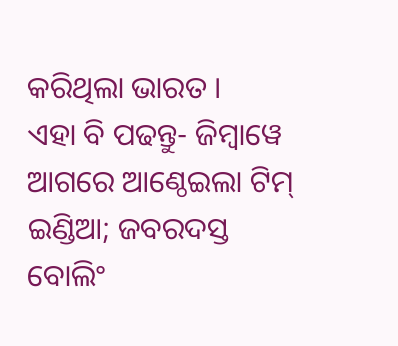କରିଥିଲା ଭାରତ ।
ଏହା ବି ପଢନ୍ତୁ- ଜିମ୍ବାୱେ ଆଗରେ ଆଣ୍ଠେଇଲା ଟିମ୍ ଇଣ୍ଡିଆ; ଜବରଦସ୍ତ ବୋଲିଂ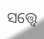ସତ୍ତ୍ବେ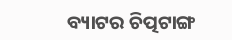ବ୍ୟାଟର ଚିତ୍ପଟାଙ୍ଗ